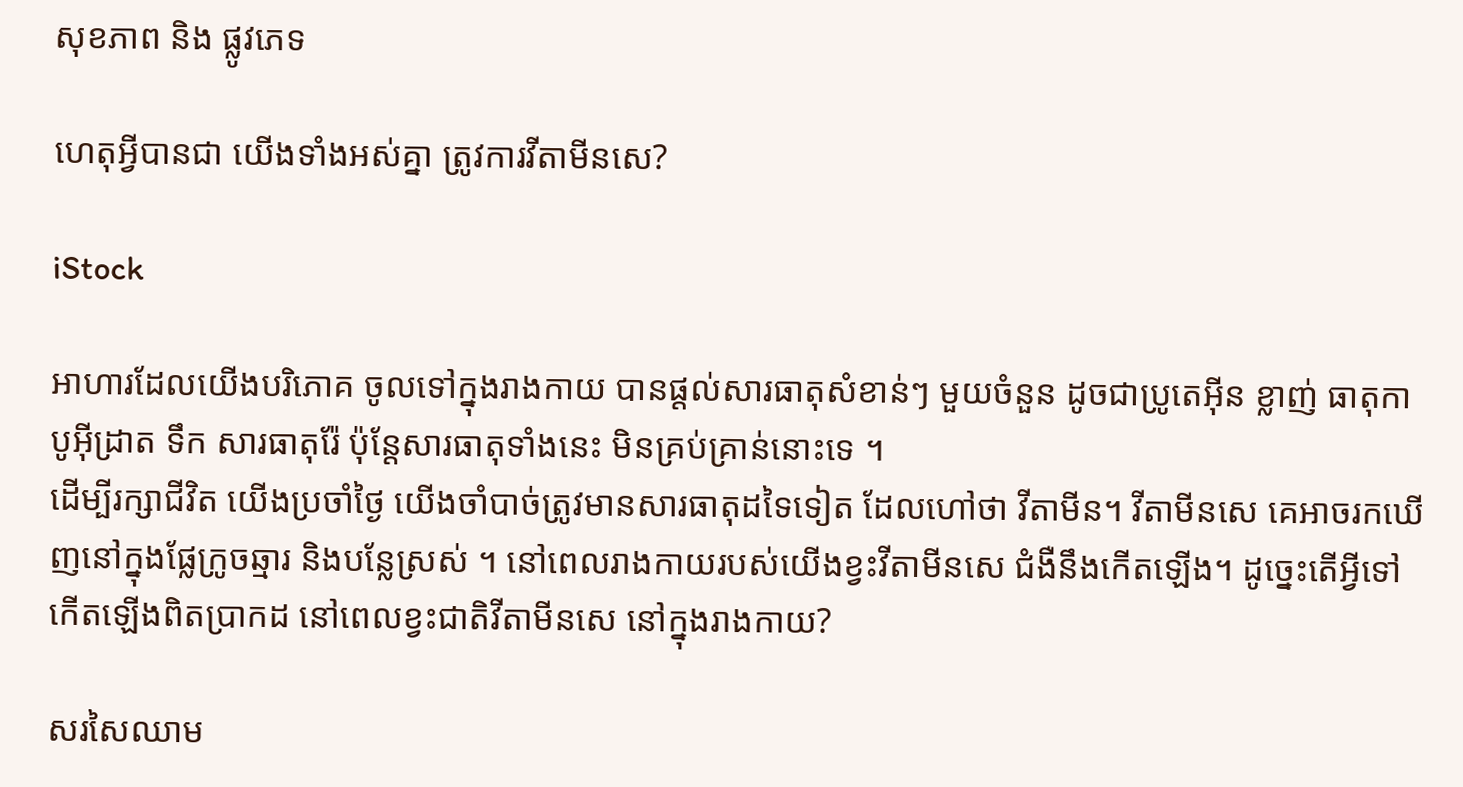សុខភាព និង ផ្លូវភេទ

ហេតុអ្វីបានជា យើងទាំងអស់គ្នា ត្រូវការវីតាមីនសេ?

iStock

អាហារដែលយើងបរិភោគ ចូលទៅក្នុងរាងកាយ បានផ្តល់សារធាតុសំខាន់ៗ មួយចំនួន ដូចជាប្រូតេអ៊ីន ខ្លាញ់ ធាតុកាបូអ៊ីដ្រាត ទឹក សារធាតុរ៉ែ ប៉ុន្តែសារធាតុទាំងនេះ មិនគ្រប់គ្រាន់នោះទេ ។
ដើម្បីរក្សាជីវិត យើងប្រចាំថ្ងៃ យើងចាំបាច់ត្រូវមានសារធាតុដទៃទៀត ដែលហៅថា វីតាមីន។ វីតាមីនសេ គេអាចរកឃើញនៅក្នុងផ្លែក្រូចឆ្មារ និងបន្លែស្រស់ ។ នៅពេលរាងកាយរបស់យើងខ្វះវីតាមីនសេ ជំងឺនឹងកើតឡើង។ ដូច្នេះតើអ្វីទៅកើតឡើងពិតប្រាកដ នៅពេលខ្វះជាតិវីតាមីនសេ នៅក្នុងរាងកាយ?

សរសៃឈាម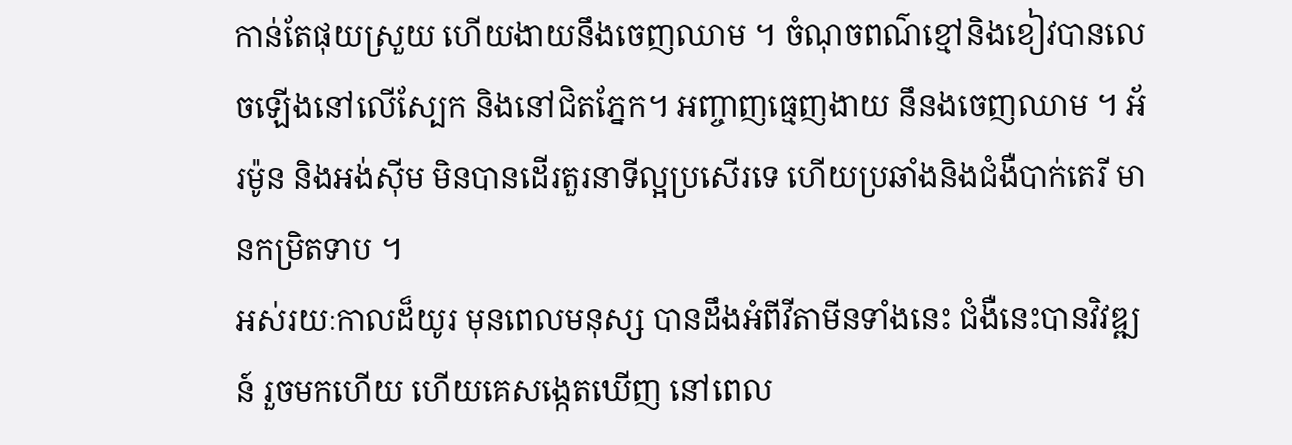កាន់តែផុយស្រួយ ហើយងាយនឹងចេញឈាម ។ ចំណុចពណ៌ខ្មៅនិងខៀវបានលេចឡើងនៅលើស្បែក និងនៅជិតភ្នែក។ អញ្ចាញធ្មេញងាយ នឹនងចេញឈាម ។ អ័រម៉ូន និងអង់ស៊ីម មិនបានដើរតួរនាទីល្អប្រសើរទេ ហើយប្រឆាំងនិងជំងឺបាក់តេរី មានកម្រិតទាប ។
អស់រយៈកាលដ៏យូរ មុនពេលមនុស្ស បានដឹងអំពីវីតាមីនទាំងនេះ ជំងឺនេះបានវិវឌ្ឍន៍ រួចមកហើយ ហើយគេសង្កេតឃើញ នៅពេល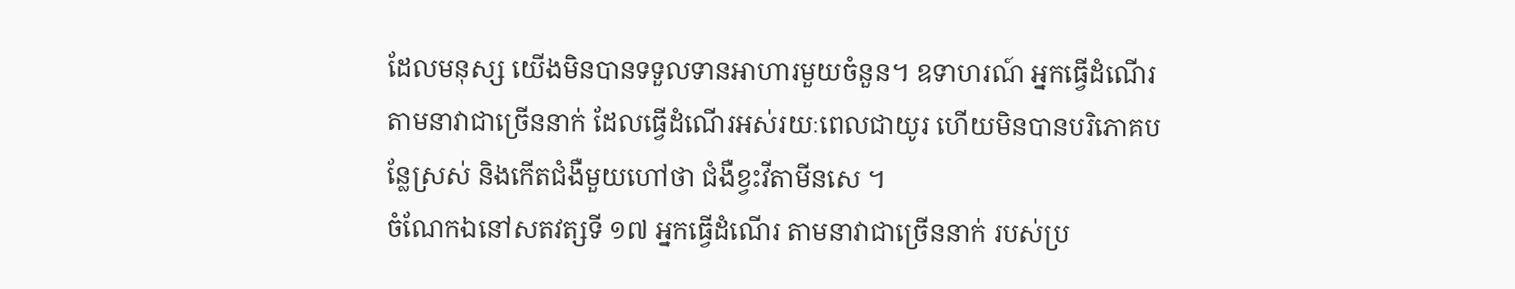ដែលមនុស្ស យើងមិនបានទទួលទានអាហារមួយចំនួន។ ឧទាហរណ៍ អ្នកធ្វើដំណើរ តាមនាវាជាច្រើននាក់ ដែលធ្វើដំណើរអស់រយៈពេលជាយូរ ហើយមិនបានបរិភោគបន្លែស្រស់ និងកើតជំងឺមួយហៅថា ជំងឺខ្វះវីតាមីនសេ ។
ចំណែកឯនៅសតវត្សទី ១៧ អ្នកធ្វើដំណើរ តាមនាវាជាច្រើននាក់ របស់ប្រ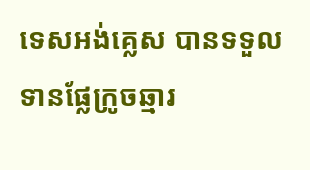ទេសអង់គ្លេស បានទទួលទានផ្លែក្រូចឆ្មារ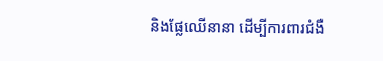និងផ្លែឈើនានា ដើម្បីការពារជំងឺ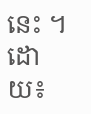នេះ ។
ដោយ៖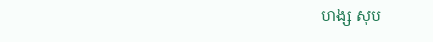ហង្ស សុប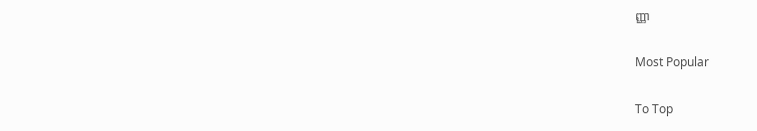ញ្ញា

Most Popular

To Top